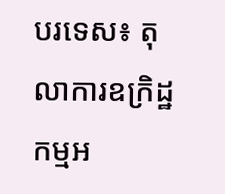បរទេស៖ តុលាការឧក្រិដ្ឋកម្មអ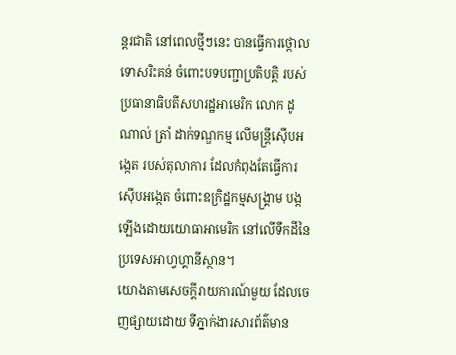ន្តរជាតិ នៅពេលថ្មីៗនេះ បានធ្វើការថ្កោលទោសរិះគន់ ចំពោះបទបញ្ជាប្រតិបត្តិ របស់ប្រធានាធិបតីសហរដ្ឋអាមេរិក លោក ដូណាល់ ត្រាំ ដាក់ទណ្ឌកម្ម លើមន្ត្រីស៊ើបអង្កេត របស់តុលាការ ដែលកំពុងតែធ្វើការស៊ើបអង្កេត ចំពោះឧក្រិដ្ឋកម្មសង្គ្រាម បង្កឡើងដោយយោធាអាមេរិក នៅលើទឹកដីនៃប្រទេសអាហ្វហ្គានីស្ថាន។
យោងតាមសេចក្តីរាយការណ៍មួយ ដែលចេញផ្សាយដោយ ទីភ្នាក់ងារសារព័ត៌មាន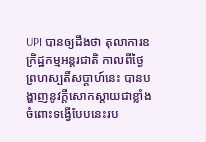UPI បានឲ្យដឹងថា តុលាការឧក្រិដ្ឋកម្មអន្តរជាតិ កាលពីថ្ងៃព្រហស្បតិ៍សប្ដាហ៍នេះ បានបង្ហាញនូវក្តីសោកស្តាយជាខ្លាំង ចំពោះទង្វើបែបនេះរប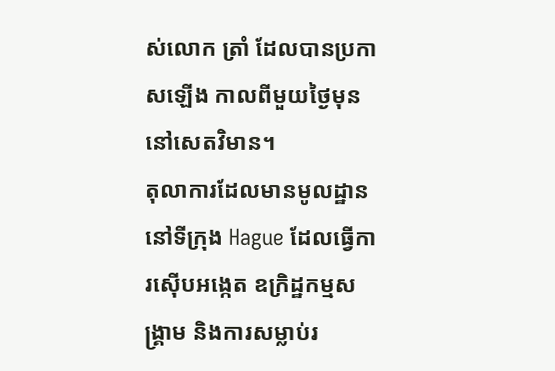ស់លោក ត្រាំ ដែលបានប្រកាសឡើង កាលពីមួយថ្ងៃមុន នៅសេតវិមាន។
តុលាការដែលមានមូលដ្ឋាន នៅទីក្រុង Hague ដែលធ្វើការស៊ើបអង្កេត ឧក្រិដ្ឋកម្មសង្គ្រាម និងការសម្លាប់រ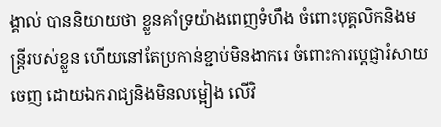ង្គាល់ បាននិយាយថា ខ្លួនគាំទ្រយ៉ាងពេញទំហឹង ចំពោះបុគ្គលិកនិងមន្ត្រីរបស់ខ្លួន ហើយនៅតែប្រកាន់ខ្ជាប់មិនងាករេ ចំពោះការប្តេជ្ញារំសាយចេញ ដោយឯករាជ្យនិងមិនលម្អៀង លើវិ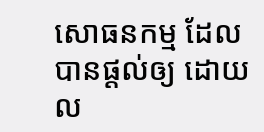សោធនកម្ម ដែលបានផ្តល់ឲ្យ ដោយល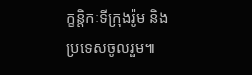ក្ខន្តិកៈទីក្រុងរ៉ូម និងប្រទេសចូលរួម៕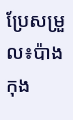ប្រែសម្រួល៖ប៉ាង កុង